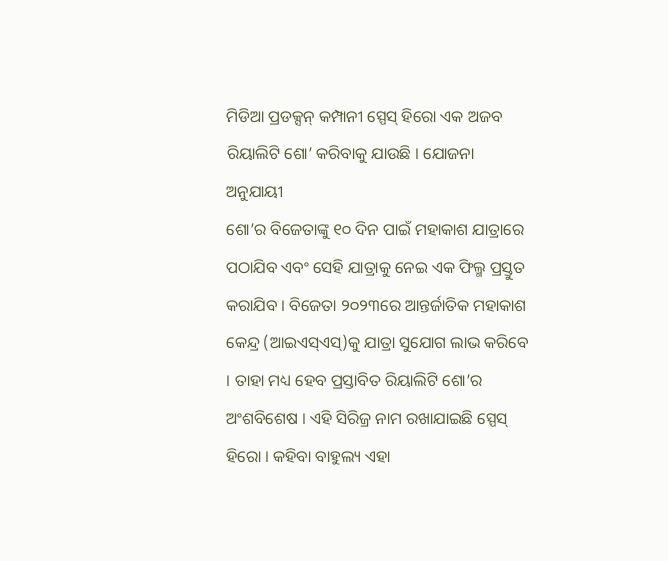ମିଡିଆ ପ୍ରଡକ୍ସନ୍ କମ୍ପାନୀ ସ୍ପେସ୍ ହିରୋ ଏକ ଅଜବ ରିୟାଲିଟି ଶୋ’ କରିବାକୁ ଯାଉଛି । ଯୋଜନା ଅନୁଯାୟୀ
ଶୋ’ର ବିଜେତାଙ୍କୁ ୧୦ ଦିନ ପାଇଁ ମହାକାଶ ଯାତ୍ରାରେ ପଠାଯିବ ଏବଂ ସେହି ଯାତ୍ରାକୁ ନେଇ ଏକ ଫିଲ୍ମ ପ୍ରସ୍ତୁତ କରାଯିବ । ବିଜେତା ୨୦୨୩ରେ ଆନ୍ତର୍ଜାତିକ ମହାକାଶ କେନ୍ଦ୍ର (ଆଇଏସ୍ଏସ୍)କୁ ଯାତ୍ରା ସୁଯୋଗ ଲାଭ କରିବେ । ତାହା ମଧ୍ୟ ହେବ ପ୍ରସ୍ତାବିତ ରିୟାଲିଟି ଶୋ’ର ଅଂଶବିଶେଷ । ଏହି ସିରିଜ୍ର ନାମ ରଖାଯାଇଛି ସ୍ପେସ୍ ହିରୋ । କହିବା ବାହୁଲ୍ୟ ଏହା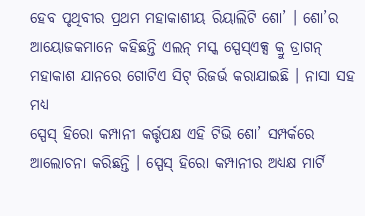ହେବ ପୃଥିବୀର ପ୍ରଥମ ମହାକାଶୀୟ ରିୟାଲିଟି ଶୋ’ । ଶୋ’ର ଆୟୋଜକମାନେ କହିଛନ୍ତି ଏଲନ୍ ମସ୍କ ସ୍ପେସ୍ଏକ୍ସ କ୍ରୁ ଡ୍ରାଗନ୍ ମହାକାଶ ଯାନରେ ଗୋଟିଏ ସିଟ୍ ରିଜର୍ଭ କରାଯାଇଛି । ନାସା ସହ ମଧ୍ୟ
ସ୍ପେସ୍ ହିରୋ କମ୍ପାନୀ କର୍ତ୍ତୃପକ୍ଷ ଏହି ଟିଭି ଶୋ’ ସମ୍ପର୍କରେ ଆଲୋଚନା କରିଛନ୍ତି । ସ୍ପେସ୍ ହିରୋ କମ୍ପାନୀର ଅଧ୍ୟକ୍ଷ ମାର୍ଟି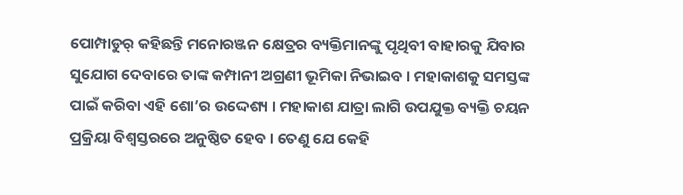ପୋମ୍ପାଡୁର୍ କହିଛନ୍ତି ମନୋରଞ୍ଜନ କ୍ଷେତ୍ରର ବ୍ୟକ୍ତିମାନଙ୍କୁ ପୃଥିବୀ ବାହାରକୁ ଯିବାର ସୁଯୋଗ ଦେବାରେ ତାଙ୍କ କମ୍ପାନୀ ଅଗ୍ରଣୀ ଭୂମିକା ନିଭାଇବ । ମହାକାଶକୁ ସମସ୍ତଙ୍କ ପାଇଁ କରିବା ଏହି ଶୋ’ର ଉଦ୍ଦେଶ୍ୟ । ମହାକାଶ ଯାତ୍ରା ଲାଗି ଉପଯୁକ୍ତ ବ୍ୟକ୍ତି ଚୟନ ପ୍ରକ୍ରିୟା ବିଶ୍ୱସ୍ତରରେ ଅନୁଷ୍ଠିତ ହେବ । ତେଣୁ ଯେ କେହି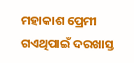ମହାକାଶ ପ୍ରେମୀ ଗଏଥିପାଇଁ ଦରଖାସ୍ତ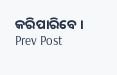କରିପାରିବେ ।
Prev Post